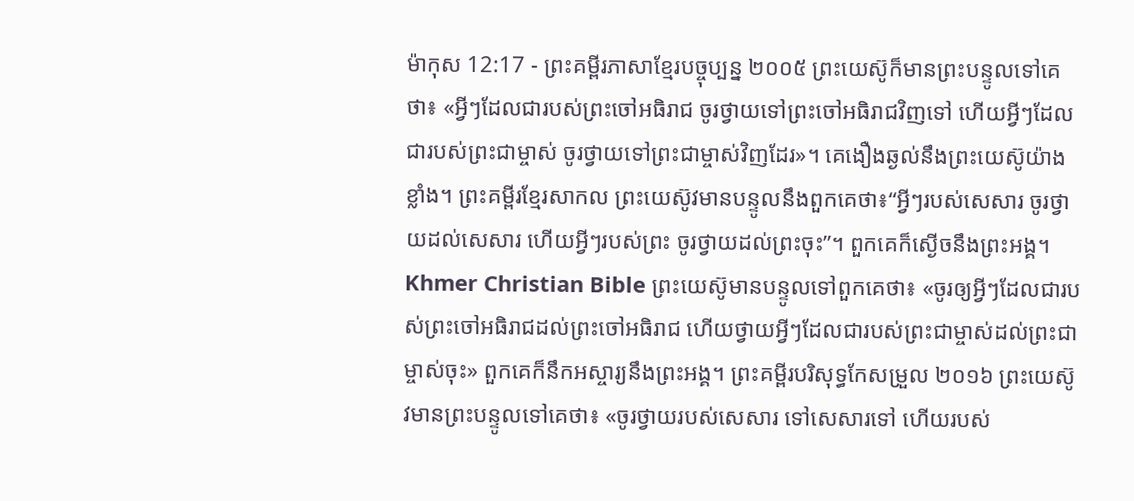ម៉ាកុស 12:17 - ព្រះគម្ពីរភាសាខ្មែរបច្ចុប្បន្ន ២០០៥ ព្រះយេស៊ូក៏មានព្រះបន្ទូលទៅគេថា៖ «អ្វីៗដែលជារបស់ព្រះចៅអធិរាជ ចូរថ្វាយទៅព្រះចៅអធិរាជវិញទៅ ហើយអ្វីៗដែលជារបស់ព្រះជាម្ចាស់ ចូរថ្វាយទៅព្រះជាម្ចាស់វិញដែរ»។ គេងឿងឆ្ងល់នឹងព្រះយេស៊ូយ៉ាងខ្លាំង។ ព្រះគម្ពីរខ្មែរសាកល ព្រះយេស៊ូវមានបន្ទូលនឹងពួកគេថា៖“អ្វីៗរបស់សេសារ ចូរថ្វាយដល់សេសារ ហើយអ្វីៗរបស់ព្រះ ចូរថ្វាយដល់ព្រះចុះ”។ ពួកគេក៏ស្ងើចនឹងព្រះអង្គ។ Khmer Christian Bible ព្រះយេស៊ូមានបន្ទូលទៅពួកគេថា៖ «ចូរឲ្យអ្វីៗដែលជារបស់ព្រះចៅអធិរាជដល់ព្រះចៅអធិរាជ ហើយថ្វាយអ្វីៗដែលជារបស់ព្រះជាម្ចាស់ដល់ព្រះជាម្ចាស់ចុះ» ពួកគេក៏នឹកអស្ចារ្យនឹងព្រះអង្គ។ ព្រះគម្ពីរបរិសុទ្ធកែសម្រួល ២០១៦ ព្រះយេស៊ូវមានព្រះបន្ទូលទៅគេថា៖ «ចូរថ្វាយរបស់សេសារ ទៅសេសារទៅ ហើយរបស់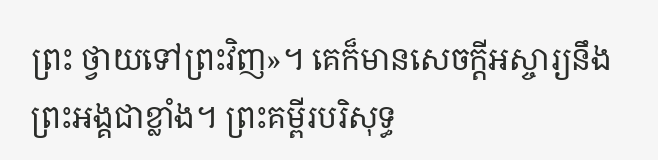ព្រះ ថ្វាយទៅព្រះវិញ»។ គេក៏មានសេចក្ដីអស្ចារ្យនឹងព្រះអង្គជាខ្លាំង។ ព្រះគម្ពីរបរិសុទ្ធ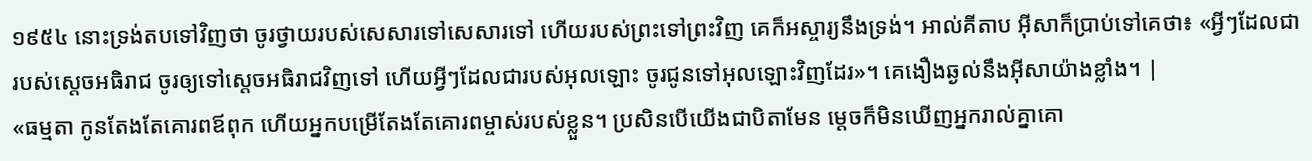១៩៥៤ នោះទ្រង់តបទៅវិញថា ចូរថ្វាយរបស់សេសារទៅសេសារទៅ ហើយរបស់ព្រះទៅព្រះវិញ គេក៏អស្ចារ្យនឹងទ្រង់។ អាល់គីតាប អ៊ីសាក៏ប្រាប់ទៅគេថា៖ «អ្វីៗដែលជារបស់ស្តេចអធិរាជ ចូរឲ្យទៅស្តេចអធិរាជវិញទៅ ហើយអ្វីៗដែលជារបស់អុលឡោះ ចូរជូនទៅអុលឡោះវិញដែរ»។ គេងឿងឆ្ងល់នឹងអ៊ីសាយ៉ាងខ្លាំង។ |
«ធម្មតា កូនតែងតែគោរពឪពុក ហើយអ្នកបម្រើតែងតែគោរពម្ចាស់របស់ខ្លួន។ ប្រសិនបើយើងជាបិតាមែន ម្ដេចក៏មិនឃើញអ្នករាល់គ្នាគោ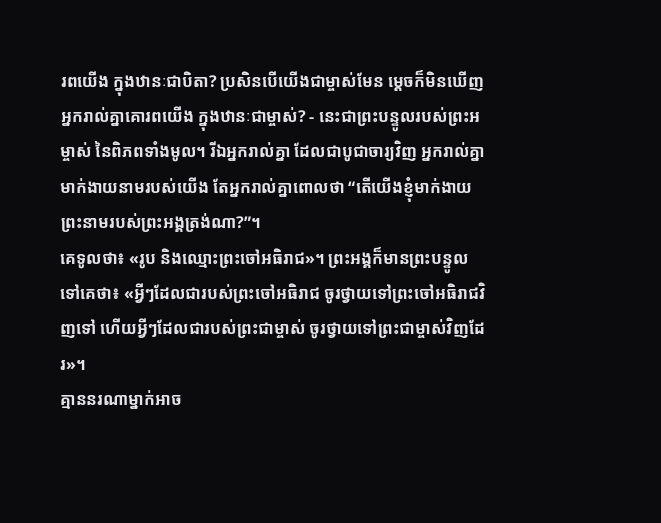រពយើង ក្នុងឋានៈជាបិតា? ប្រសិនបើយើងជាម្ចាស់មែន ម្ដេចក៏មិនឃើញអ្នករាល់គ្នាគោរពយើង ក្នុងឋានៈជាម្ចាស់? - នេះជាព្រះបន្ទូលរបស់ព្រះអម្ចាស់ នៃពិភពទាំងមូល។ រីឯអ្នករាល់គ្នា ដែលជាបូជាចារ្យវិញ អ្នករាល់គ្នាមាក់ងាយនាមរបស់យើង តែអ្នករាល់គ្នាពោលថា “តើយើងខ្ញុំមាក់ងាយ ព្រះនាមរបស់ព្រះអង្គត្រង់ណា?”។
គេទូលថា៖ «រូប និងឈ្មោះព្រះចៅអធិរាជ»។ ព្រះអង្គក៏មានព្រះបន្ទូលទៅគេថា៖ «អ្វីៗដែលជារបស់ព្រះចៅអធិរាជ ចូរថ្វាយទៅព្រះចៅអធិរាជវិញទៅ ហើយអ្វីៗដែលជារបស់ព្រះជាម្ចាស់ ចូរថ្វាយទៅព្រះជាម្ចាស់វិញដែរ»។
គ្មាននរណាម្នាក់អាច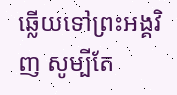ឆ្លើយទៅព្រះអង្គវិញ សូម្បីតែ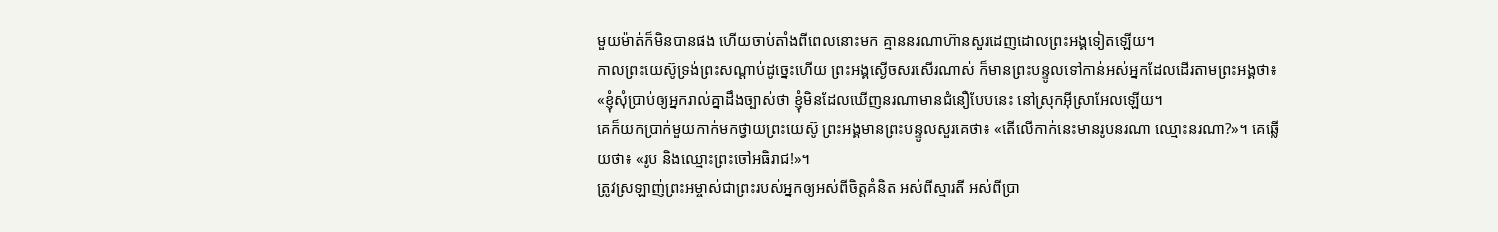មួយម៉ាត់ក៏មិនបានផង ហើយចាប់តាំងពីពេលនោះមក គ្មាននរណាហ៊ានសួរដេញដោលព្រះអង្គទៀតឡើយ។
កាលព្រះយេស៊ូទ្រង់ព្រះសណ្ដាប់ដូច្នេះហើយ ព្រះអង្គស្ងើចសរសើរណាស់ ក៏មានព្រះបន្ទូលទៅកាន់អស់អ្នកដែលដើរតាមព្រះអង្គថា៖ «ខ្ញុំសុំប្រាប់ឲ្យអ្នករាល់គ្នាដឹងច្បាស់ថា ខ្ញុំមិនដែលឃើញនរណាមានជំនឿបែបនេះ នៅស្រុកអ៊ីស្រាអែលឡើយ។
គេក៏យកប្រាក់មួយកាក់មកថ្វាយព្រះយេស៊ូ ព្រះអង្គមានព្រះបន្ទូលសួរគេថា៖ «តើលើកាក់នេះមានរូបនរណា ឈ្មោះនរណា?»។ គេឆ្លើយថា៖ «រូប និងឈ្មោះព្រះចៅអធិរាជ!»។
ត្រូវស្រឡាញ់ព្រះអម្ចាស់ជាព្រះរបស់អ្នកឲ្យអស់ពីចិត្តគំនិត អស់ពីស្មារតី អស់ពីប្រា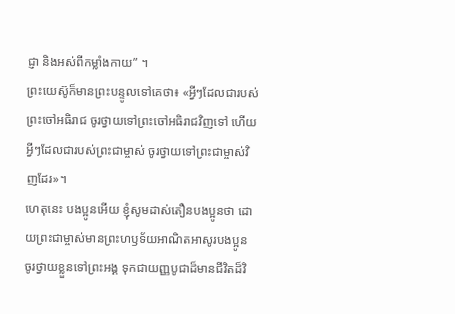ជ្ញា និងអស់ពីកម្លាំងកាយ” ។
ព្រះយេស៊ូក៏មានព្រះបន្ទូលទៅគេថា៖ «អ្វីៗដែលជារបស់ព្រះចៅអធិរាជ ចូរថ្វាយទៅព្រះចៅអធិរាជវិញទៅ ហើយអ្វីៗដែលជារបស់ព្រះជាម្ចាស់ ចូរថ្វាយទៅព្រះជាម្ចាស់វិញដែរ»។
ហេតុនេះ បងប្អូនអើយ ខ្ញុំសូមដាស់តឿនបងប្អូនថា ដោយព្រះជាម្ចាស់មានព្រះហឫទ័យអាណិតអាសូរបងប្អូន ចូរថ្វាយខ្លួនទៅព្រះអង្គ ទុកជាយញ្ញបូជាដ៏មានជីវិតដ៏វិ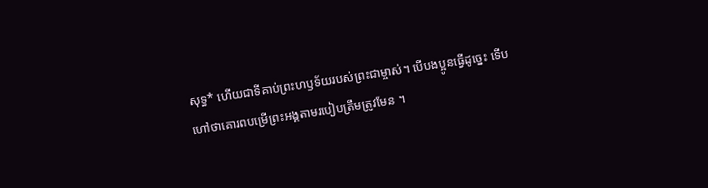សុទ្ធ* ហើយជាទីគាប់ព្រះហឫទ័យរបស់ព្រះជាម្ចាស់។ បើបងប្អូនធ្វើដូច្នេះ ទើបហៅថាគោរពបម្រើព្រះអង្គតាមរបៀបត្រឹមត្រូវមែន ។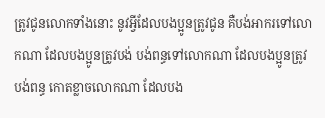ត្រូវជូនលោកទាំងនោះ នូវអ្វីដែលបងប្អូនត្រូវជូន គឺបង់អាករទៅលោកណា ដែលបងប្អូនត្រូវបង់ បង់ពន្ធទៅលោកណា ដែលបងប្អូនត្រូវបង់ពន្ធ កោតខ្លាចលោកណា ដែលបង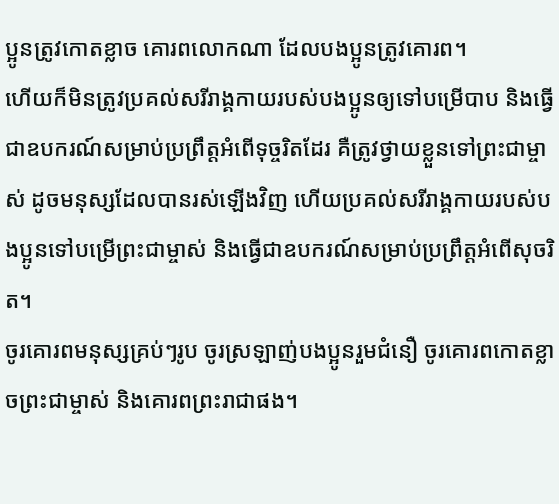ប្អូនត្រូវកោតខ្លាច គោរពលោកណា ដែលបងប្អូនត្រូវគោរព។
ហើយក៏មិនត្រូវប្រគល់សរីរាង្គកាយរបស់បងប្អូនឲ្យទៅបម្រើបាប និងធ្វើជាឧបករណ៍សម្រាប់ប្រព្រឹត្តអំពើទុច្ចរិតដែរ គឺត្រូវថ្វាយខ្លួនទៅព្រះជាម្ចាស់ ដូចមនុស្សដែលបានរស់ឡើងវិញ ហើយប្រគល់សរីរាង្គកាយរបស់បងប្អូនទៅបម្រើព្រះជាម្ចាស់ និងធ្វើជាឧបករណ៍សម្រាប់ប្រព្រឹត្តអំពើសុចរិត។
ចូរគោរពមនុស្សគ្រប់ៗរូប ចូរស្រឡាញ់បងប្អូនរួមជំនឿ ចូរគោរពកោតខ្លាចព្រះជាម្ចាស់ និងគោរពព្រះរាជាផង។